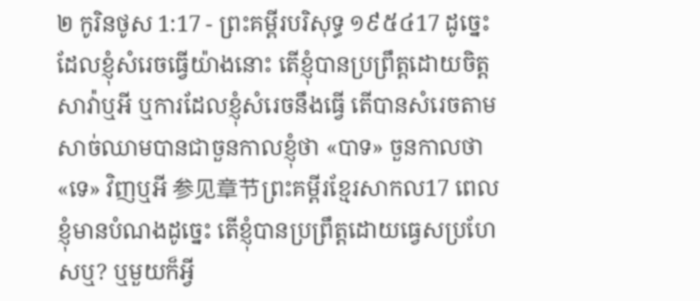២ កូរិនថូស 1:17 - ព្រះគម្ពីរបរិសុទ្ធ ១៩៥៤17 ដូច្នេះ ដែលខ្ញុំសំរេចធ្វើយ៉ាងនោះ តើខ្ញុំបានប្រព្រឹត្តដោយចិត្តសាវ៉ាឬអី ឬការដែលខ្ញុំសំរេចនឹងធ្វើ តើបានសំរេចតាមសាច់ឈាមបានជាចួនកាលខ្ញុំថា «បាទ» ចួនកាលថា «ទេ» វិញឬអី 参见章节ព្រះគម្ពីរខ្មែរសាកល17 ពេលខ្ញុំមានបំណងដូច្នេះ តើខ្ញុំបានប្រព្រឹត្តដោយធ្វេសប្រហែសឬ? ឬមួយក៏អ្វី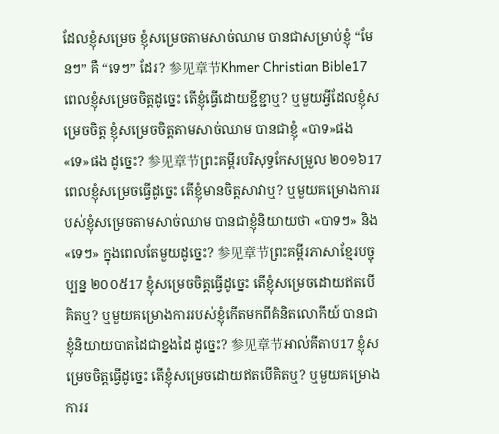ដែលខ្ញុំសម្រេច ខ្ញុំសម្រេចតាមសាច់ឈាម បានជាសម្រាប់ខ្ញុំ “មែនៗ” គឺ “ទេៗ” ដែរ? 参见章节Khmer Christian Bible17 ពេលខ្ញុំសម្រេចចិត្ដដូច្នេះ តើខ្ញុំធ្វើដោយខ្ជីខ្ជាឬ? ឬមួយអ្វីដែលខ្ញុំសម្រេចចិត្ដ ខ្ញុំសម្រេចចិត្ដតាមសាច់ឈាម បានជាខ្ញុំ «បាទ»ផង «ទេ»ផង ដូច្នេះ? 参见章节ព្រះគម្ពីរបរិសុទ្ធកែសម្រួល ២០១៦17 ពេលខ្ញុំសម្រេចធ្វើដូច្នេះ តើខ្ញុំមានចិត្តសាវាឬ? ឬមួយគម្រោងការរបស់ខ្ញុំសម្រេចតាមសាច់ឈាម បានជាខ្ញុំនិយាយថា «បាទៗ» និង «ទេៗ» ក្នុងពេលតែមួយដូច្នេះ? 参见章节ព្រះគម្ពីរភាសាខ្មែរបច្ចុប្បន្ន ២០០៥17 ខ្ញុំសម្រេចចិត្តធ្វើដូច្នេះ តើខ្ញុំសម្រេចដោយឥតបើគិតឬ? ឬមួយគម្រោងការរបស់ខ្ញុំកើតមកពីគំនិតលោកីយ៍ បានជាខ្ញុំនិយាយបាតដៃជាខ្នងដៃ ដូច្នេះ? 参见章节អាល់គីតាប17 ខ្ញុំសម្រេចចិត្ដធ្វើដូច្នេះ តើខ្ញុំសម្រេចដោយឥតបើគិតឬ? ឬមួយគម្រោងការរ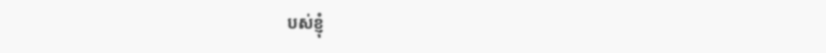បស់ខ្ញុំ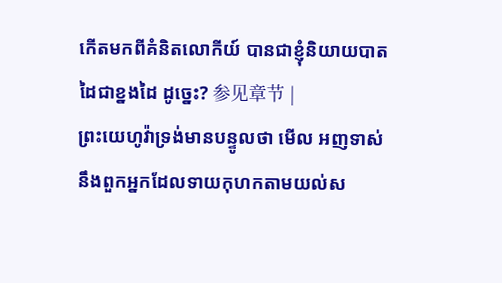កើតមកពីគំនិតលោកីយ៍ បានជាខ្ញុំនិយាយបាតដៃជាខ្នងដៃ ដូច្នេះ? 参见章节 |
ព្រះយេហូវ៉ាទ្រង់មានបន្ទូលថា មើល អញទាស់នឹងពួកអ្នកដែលទាយកុហកតាមយល់ស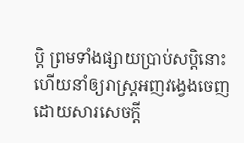ប្តិ ព្រមទាំងផ្សាយប្រាប់សប្តិនោះ ហើយនាំឲ្យរាស្ត្រអញវង្វេងចេញដោយសារសេចក្ដី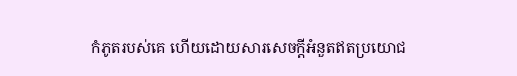កំភូតរបស់គេ ហើយដោយសារសេចក្ដីអំនួតឥតប្រយោជ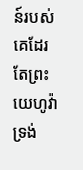ន៍របស់គេដែរ តែព្រះយេហូវ៉ាទ្រង់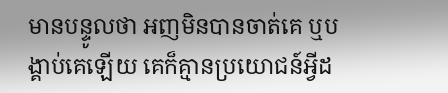មានបន្ទូលថា អញមិនបានចាត់គេ ឬបង្គាប់គេឡើយ គេក៏គ្មានប្រយោជន៍អ្វីដ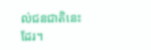ល់ជនជាតិនេះដែរ។